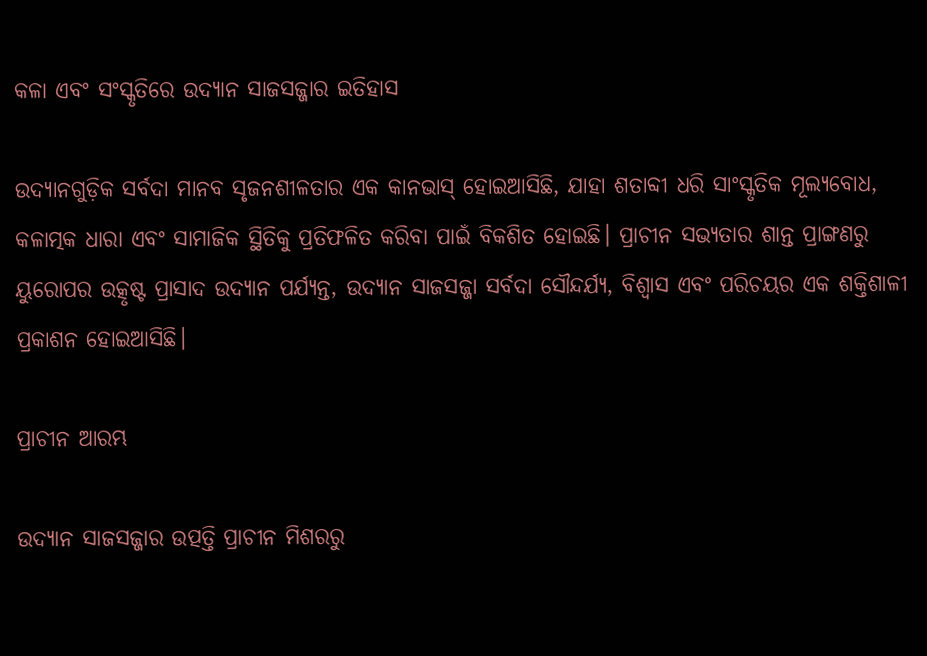କଳା ଏବଂ ସଂସ୍କୃତିରେ ଉଦ୍ୟାନ ସାଜସଜ୍ଜାର ଇତିହାସ

ଉଦ୍ୟାନଗୁଡ଼ିକ ସର୍ବଦା ମାନବ ସୃଜନଶୀଳତାର ଏକ କାନଭାସ୍ ହୋଇଆସିଛି, ଯାହା ଶତାବ୍ଦୀ ଧରି ସାଂସ୍କୃତିକ ମୂଲ୍ୟବୋଧ, କଳାତ୍ମକ ଧାରା ଏବଂ ସାମାଜିକ ସ୍ଥିତିକୁ ପ୍ରତିଫଳିତ କରିବା ପାଇଁ ବିକଶିତ ହୋଇଛି। ପ୍ରାଚୀନ ସଭ୍ୟତାର ଶାନ୍ତ ପ୍ରାଙ୍ଗଣରୁ ୟୁରୋପର ଉତ୍କୃଷ୍ଟ ପ୍ରାସାଦ ଉଦ୍ୟାନ ପର୍ଯ୍ୟନ୍ତ, ଉଦ୍ୟାନ ସାଜସଜ୍ଜା ସର୍ବଦା ସୌନ୍ଦର୍ଯ୍ୟ, ବିଶ୍ୱାସ ଏବଂ ପରିଚୟର ଏକ ଶକ୍ତିଶାଳୀ ପ୍ରକାଶନ ହୋଇଆସିଛି।

ପ୍ରାଚୀନ ଆରମ୍ଭ

ଉଦ୍ୟାନ ସାଜସଜ୍ଜାର ଉତ୍ପତ୍ତି ପ୍ରାଚୀନ ମିଶରରୁ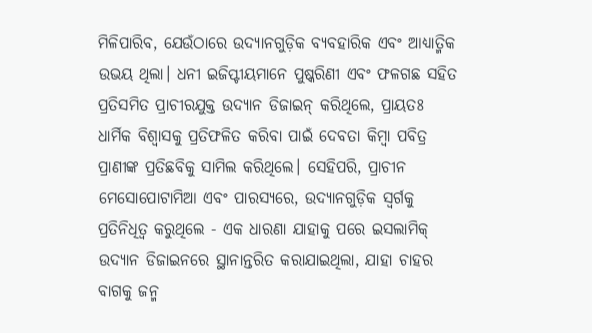ମିଳିପାରିବ, ଯେଉଁଠାରେ ଉଦ୍ୟାନଗୁଡ଼ିକ ବ୍ୟବହାରିକ ଏବଂ ଆଧ୍ୟାତ୍ମିକ ଉଭୟ ଥିଲା। ଧନୀ ଇଜିପ୍ଟୀୟମାନେ ପୁଷ୍କରିଣୀ ଏବଂ ଫଳଗଛ ସହିତ ପ୍ରତିସମିତ ପ୍ରାଚୀରଯୁକ୍ତ ଉଦ୍ୟାନ ଡିଜାଇନ୍ କରିଥିଲେ, ପ୍ରାୟତଃ ଧାର୍ମିକ ବିଶ୍ୱାସକୁ ପ୍ରତିଫଳିତ କରିବା ପାଇଁ ଦେବତା କିମ୍ବା ପବିତ୍ର ପ୍ରାଣୀଙ୍କ ପ୍ରତିଛବିକୁ ସାମିଲ କରିଥିଲେ। ସେହିପରି, ପ୍ରାଚୀନ ମେସୋପୋଟାମିଆ ଏବଂ ପାରସ୍ୟରେ, ଉଦ୍ୟାନଗୁଡ଼ିକ ସ୍ୱର୍ଗକୁ ପ୍ରତିନିଧିତ୍ୱ କରୁଥିଲେ - ଏକ ଧାରଣା ଯାହାକୁ ପରେ ଇସଲାମିକ୍ ଉଦ୍ୟାନ ଡିଜାଇନରେ ସ୍ଥାନାନ୍ତରିତ କରାଯାଇଥିଲା, ଯାହା ଚାହର ବାଗକୁ ଜନ୍ମ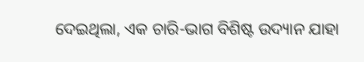ଦେଇଥିଲା, ଏକ ଚାରି-ଭାଗ ବିଶିଷ୍ଟ ଉଦ୍ୟାନ ଯାହା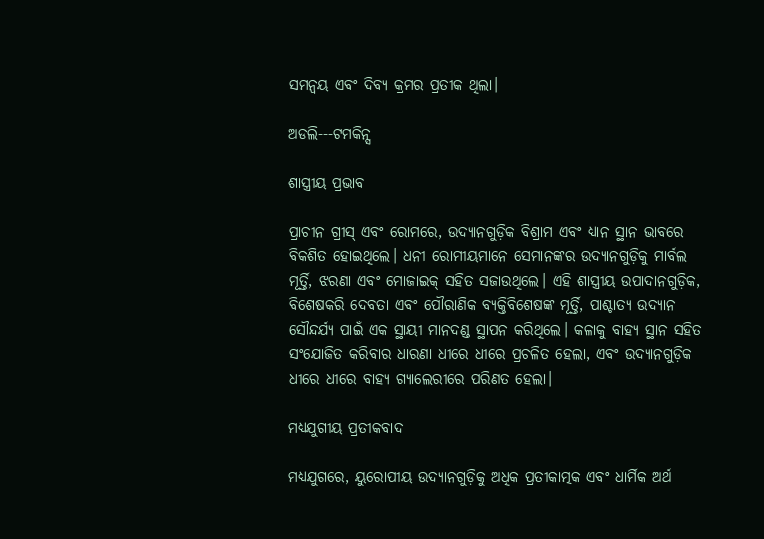ସମନ୍ୱୟ ଏବଂ ଦିବ୍ୟ କ୍ରମର ପ୍ରତୀକ ଥିଲା।

ଅଡଲି---ଟମକିନ୍ସ

ଶାସ୍ତ୍ରୀୟ ପ୍ରଭାବ

ପ୍ରାଚୀନ ଗ୍ରୀସ୍ ଏବଂ ରୋମରେ, ଉଦ୍ୟାନଗୁଡ଼ିକ ବିଶ୍ରାମ ଏବଂ ଧ୍ୟାନ ସ୍ଥାନ ଭାବରେ ବିକଶିତ ହୋଇଥିଲେ। ଧନୀ ରୋମୀୟମାନେ ସେମାନଙ୍କର ଉଦ୍ୟାନଗୁଡ଼ିକୁ ମାର୍ବଲ ମୂର୍ତ୍ତି, ଝରଣା ଏବଂ ମୋଜାଇକ୍ ସହିତ ସଜାଉଥିଲେ। ଏହି ଶାସ୍ତ୍ରୀୟ ଉପାଦାନଗୁଡ଼ିକ, ବିଶେଷକରି ଦେବତା ଏବଂ ପୌରାଣିକ ବ୍ୟକ୍ତିବିଶେଷଙ୍କ ମୂର୍ତ୍ତି, ପାଶ୍ଚାତ୍ୟ ଉଦ୍ୟାନ ସୌନ୍ଦର୍ଯ୍ୟ ପାଇଁ ଏକ ସ୍ଥାୟୀ ମାନଦଣ୍ଡ ସ୍ଥାପନ କରିଥିଲେ। କଳାକୁ ବାହ୍ୟ ସ୍ଥାନ ସହିତ ସଂଯୋଜିତ କରିବାର ଧାରଣା ଧୀରେ ଧୀରେ ପ୍ରଚଳିତ ହେଲା, ଏବଂ ଉଦ୍ୟାନଗୁଡ଼ିକ ଧୀରେ ଧୀରେ ବାହ୍ୟ ଗ୍ୟାଲେରୀରେ ପରିଣତ ହେଲା।

ମଧ୍ୟଯୁଗୀୟ ପ୍ରତୀକବାଦ

ମଧ୍ୟଯୁଗରେ, ୟୁରୋପୀୟ ଉଦ୍ୟାନଗୁଡ଼ିକୁ ଅଧିକ ପ୍ରତୀକାତ୍ମକ ଏବଂ ଧାର୍ମିକ ଅର୍ଥ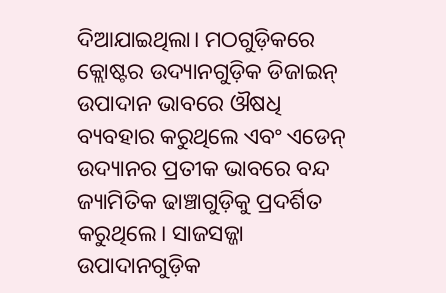ଦିଆଯାଇଥିଲା। ମଠଗୁଡ଼ିକରେ କ୍ଲୋଷ୍ଟର ଉଦ୍ୟାନଗୁଡ଼ିକ ଡିଜାଇନ୍ ଉପାଦାନ ଭାବରେ ଔଷଧି ବ୍ୟବହାର କରୁଥିଲେ ଏବଂ ଏଡେନ୍ ଉଦ୍ୟାନର ପ୍ରତୀକ ଭାବରେ ବନ୍ଦ ଜ୍ୟାମିତିକ ଢାଞ୍ଚାଗୁଡ଼ିକୁ ପ୍ରଦର୍ଶିତ କରୁଥିଲେ। ସାଜସଜ୍ଜା ଉପାଦାନଗୁଡ଼ିକ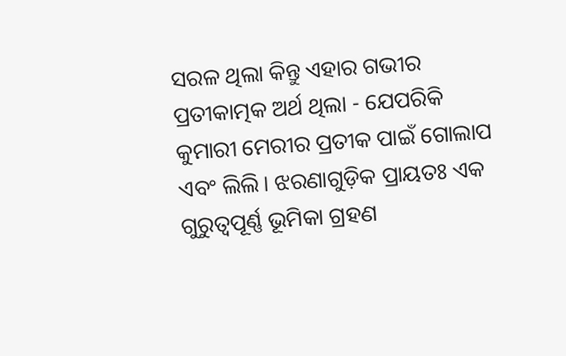ସରଳ ଥିଲା କିନ୍ତୁ ଏହାର ଗଭୀର ପ୍ରତୀକାତ୍ମକ ଅର୍ଥ ଥିଲା - ଯେପରିକି କୁମାରୀ ମେରୀର ପ୍ରତୀକ ପାଇଁ ଗୋଲାପ ଏବଂ ଲିଲି। ଝରଣାଗୁଡ଼ିକ ପ୍ରାୟତଃ ଏକ ଗୁରୁତ୍ୱପୂର୍ଣ୍ଣ ଭୂମିକା ଗ୍ରହଣ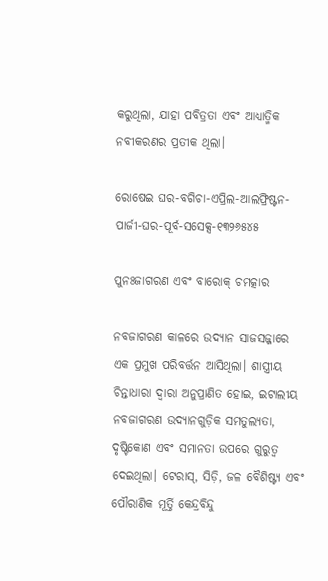କରୁଥିଲା, ଯାହା ପବିତ୍ରତା ଏବଂ ଆଧ୍ୟାତ୍ମିକ ନବୀକରଣର ପ୍ରତୀକ ଥିଲା।

ରୋଷେଇ ଘର-ବଗିଚା-ଏପ୍ରିଲ-ଆଲଫ୍ରିଷ୍ଟନ-ପାର୍ଜୀ-ଘର-ପୂର୍ବ-ସସେକ୍ସ-୧୩୨୬୫୪୫

ପୁନଃଜାଗରଣ ଏବଂ ବାରୋକ୍ ଚମତ୍କାର

ନବଜାଗରଣ କାଳରେ ଉଦ୍ୟାନ ସାଜସଜ୍ଜାରେ ଏକ ପ୍ରମୁଖ ପରିବର୍ତ୍ତନ ଆସିଥିଲା। ଶାସ୍ତ୍ରୀୟ ଚିନ୍ତାଧାରା ଦ୍ୱାରା ଅନୁପ୍ରାଣିତ ହୋଇ, ଇଟାଲୀୟ ନବଜାଗରଣ ଉଦ୍ୟାନଗୁଡ଼ିକ ସମତୁଲ୍ୟତା, ଦୃଷ୍ଟିକୋଣ ଏବଂ ସମାନତା ଉପରେ ଗୁରୁତ୍ୱ ଦେଇଥିଲା। ଟେରାସ୍, ସିଡ଼ି, ଜଳ ବୈଶିଷ୍ଟ୍ୟ ଏବଂ ପୌରାଣିକ ମୂର୍ତ୍ତି କେନ୍ଦ୍ରବିନ୍ଦୁ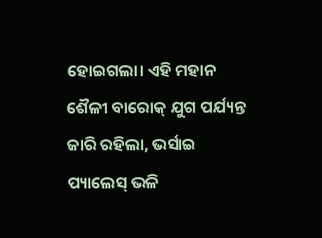ହୋଇଗଲା। ଏହି ମହାନ ଶୈଳୀ ବାରୋକ୍ ଯୁଗ ପର୍ଯ୍ୟନ୍ତ ଜାରି ରହିଲା, ଭର୍ସାଇ ପ୍ୟାଲେସ୍ ଭଳି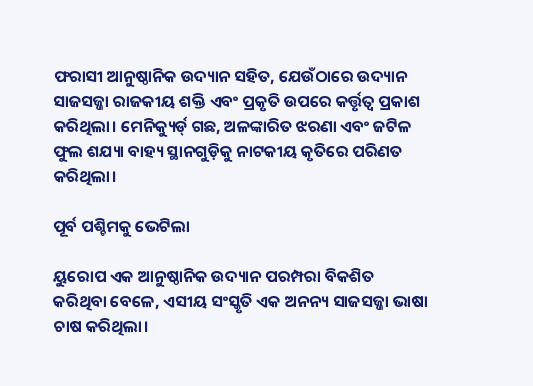ଫରାସୀ ଆନୁଷ୍ଠାନିକ ଉଦ୍ୟାନ ସହିତ, ଯେଉଁଠାରେ ଉଦ୍ୟାନ ସାଜସଜ୍ଜା ରାଜକୀୟ ଶକ୍ତି ଏବଂ ପ୍ରକୃତି ଉପରେ କର୍ତ୍ତୃତ୍ୱ ପ୍ରକାଶ କରିଥିଲା। ମେନିକ୍ୟୁର୍ଡ୍ ଗଛ, ଅଳଙ୍କାରିତ ଝରଣା ଏବଂ ଜଟିଳ ଫୁଲ ଶଯ୍ୟା ବାହ୍ୟ ସ୍ଥାନଗୁଡ଼ିକୁ ନାଟକୀୟ କୃତିରେ ପରିଣତ କରିଥିଲା।

ପୂର୍ବ ପଶ୍ଚିମକୁ ଭେଟିଲା

ୟୁରୋପ ଏକ ଆନୁଷ୍ଠାନିକ ଉଦ୍ୟାନ ପରମ୍ପରା ବିକଶିତ କରିଥିବା ବେଳେ, ଏସୀୟ ସଂସ୍କୃତି ଏକ ଅନନ୍ୟ ସାଜସଜ୍ଜା ଭାଷା ଚାଷ କରିଥିଲା।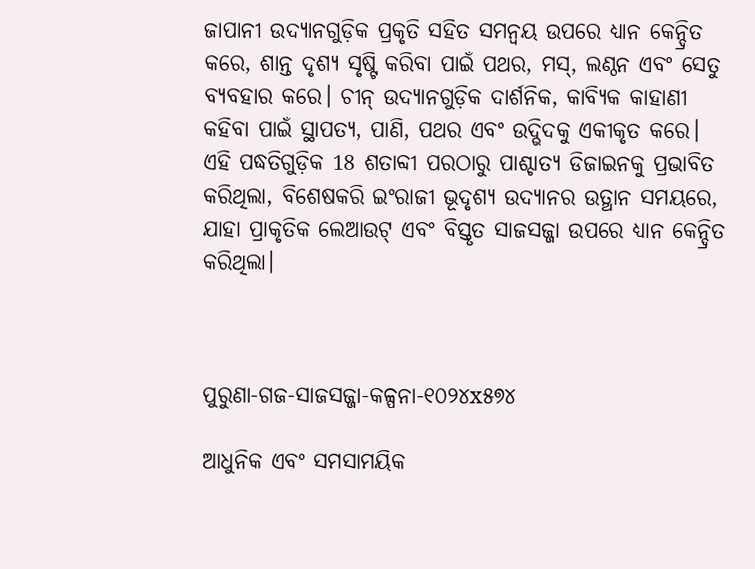ଜାପାନୀ ଉଦ୍ୟାନଗୁଡ଼ିକ ପ୍ରକୃତି ସହିତ ସମନ୍ୱୟ ଉପରେ ଧ୍ୟାନ କେନ୍ଦ୍ରିତ କରେ, ଶାନ୍ତ ଦୃଶ୍ୟ ସୃଷ୍ଟି କରିବା ପାଇଁ ପଥର, ମସ୍, ଲଣ୍ଠନ ଏବଂ ସେତୁ ବ୍ୟବହାର କରେ। ଚୀନ୍ ଉଦ୍ୟାନଗୁଡ଼ିକ ଦାର୍ଶନିକ, କାବ୍ୟିକ କାହାଣୀ କହିବା ପାଇଁ ସ୍ଥାପତ୍ୟ, ପାଣି, ପଥର ଏବଂ ଉଦ୍ଭିଦକୁ ଏକୀକୃତ କରେ। ଏହି ପଦ୍ଧତିଗୁଡ଼ିକ 18 ଶତାବ୍ଦୀ ପରଠାରୁ ପାଶ୍ଚାତ୍ୟ ଡିଜାଇନକୁ ପ୍ରଭାବିତ କରିଥିଲା, ବିଶେଷକରି ଇଂରାଜୀ ଭୂଦୃଶ୍ୟ ଉଦ୍ୟାନର ଉତ୍ଥାନ ସମୟରେ, ଯାହା ପ୍ରାକୃତିକ ଲେଆଉଟ୍ ଏବଂ ବିସ୍ତୃତ ସାଜସଜ୍ଜା ଉପରେ ଧ୍ୟାନ କେନ୍ଦ୍ରିତ କରିଥିଲା।



ପୁରୁଣା-ଗଜ-ସାଜସଜ୍ଜା-କଳ୍ପନା-୧୦୨୪x୫୭୪

ଆଧୁନିକ ଏବଂ ସମସାମୟିକ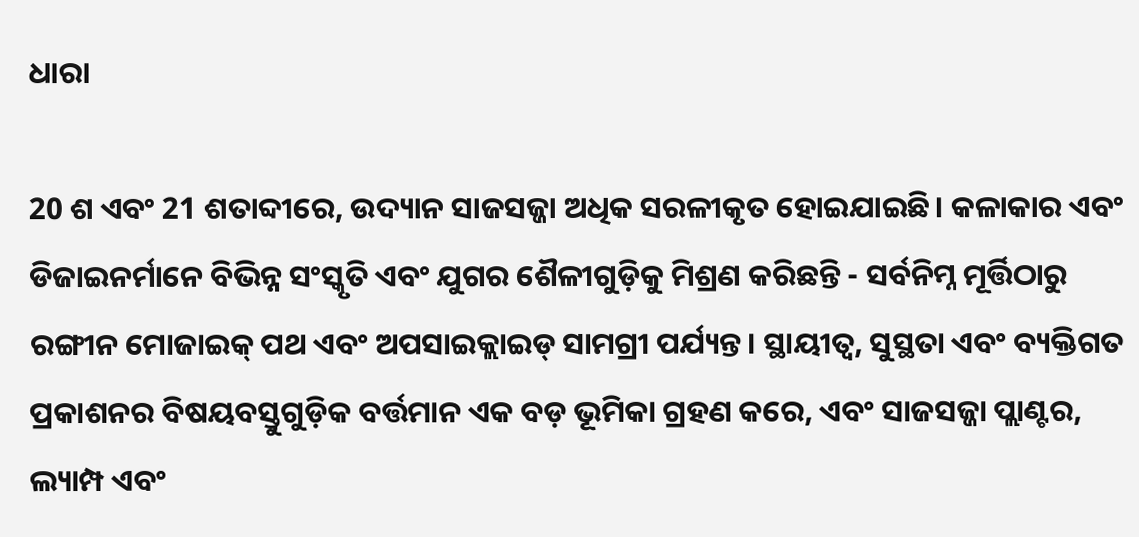ଧାରା

20 ଶ ଏବଂ 21 ଶତାବ୍ଦୀରେ, ଉଦ୍ୟାନ ସାଜସଜ୍ଜା ଅଧିକ ସରଳୀକୃତ ହୋଇଯାଇଛି। କଳାକାର ଏବଂ ଡିଜାଇନର୍ମାନେ ବିଭିନ୍ନ ସଂସ୍କୃତି ଏବଂ ଯୁଗର ଶୈଳୀଗୁଡ଼ିକୁ ମିଶ୍ରଣ କରିଛନ୍ତି - ସର୍ବନିମ୍ନ ମୂର୍ତ୍ତିଠାରୁ ରଙ୍ଗୀନ ମୋଜାଇକ୍ ପଥ ଏବଂ ଅପସାଇକ୍ଲାଇଡ୍ ସାମଗ୍ରୀ ପର୍ଯ୍ୟନ୍ତ। ସ୍ଥାୟୀତ୍ୱ, ସୁସ୍ଥତା ଏବଂ ବ୍ୟକ୍ତିଗତ ପ୍ରକାଶନର ବିଷୟବସ୍ତୁଗୁଡ଼ିକ ବର୍ତ୍ତମାନ ଏକ ବଡ଼ ଭୂମିକା ଗ୍ରହଣ କରେ, ଏବଂ ସାଜସଜ୍ଜା ପ୍ଲାଣ୍ଟର, ଲ୍ୟାମ୍ପ ଏବଂ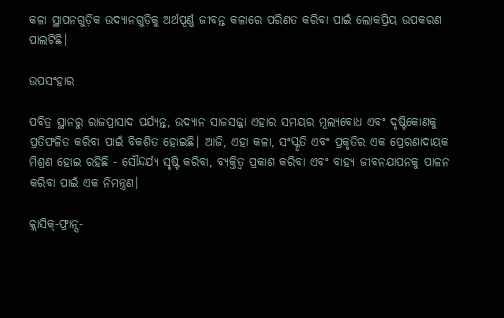କଳା ସ୍ଥାପନଗୁଡ଼ିକ ଉଦ୍ୟାନଗୁଡ଼ିକୁ ଅର୍ଥପୂର୍ଣ୍ଣ ଜୀବନ୍ତ କଳାରେ ପରିଣତ କରିବା ପାଇଁ ଲୋକପ୍ରିୟ ଉପକରଣ ପାଲଟିଛି।

ଉପସଂହାର

ପବିତ୍ର ସ୍ଥାନରୁ ରାଜପ୍ରାସାଦ ପର୍ଯ୍ୟନ୍ତ, ଉଦ୍ୟାନ ସାଜସଜ୍ଜା ଏହାର ସମୟର ମୂଲ୍ୟବୋଧ ଏବଂ ଦୃଷ୍ଟିକୋଣକୁ ପ୍ରତିଫଳିତ କରିବା ପାଇଁ ବିକଶିତ ହୋଇଛି। ଆଜି, ଏହା କଳା, ସଂସ୍କୃତି ଏବଂ ପ୍ରକୃତିର ଏକ ପ୍ରେରଣାଦାୟକ ମିଶ୍ରଣ ହୋଇ ରହିଛି - ସୌନ୍ଦର୍ଯ୍ୟ ସୃଷ୍ଟି କରିବା, ବ୍ୟକ୍ତିତ୍ୱ ପ୍ରକାଶ କରିବା ଏବଂ ବାହ୍ୟ ଜୀବନଯାପନକୁ ପାଳନ କରିବା ପାଇଁ ଏକ ନିମନ୍ତ୍ରଣ।

କ୍ଲାସିକ୍-ଫ୍ରାନ୍ସ-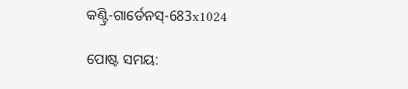କଣ୍ଟ୍ରି-ଗାର୍ଡେନସ୍-683x1024

ପୋଷ୍ଟ ସମୟ: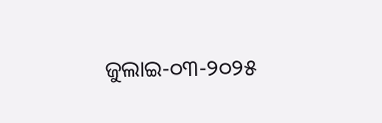ଜୁଲାଇ-୦୩-୨୦୨୫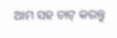ଆମ ସହ ଚାଟ୍ କରନ୍ତୁ